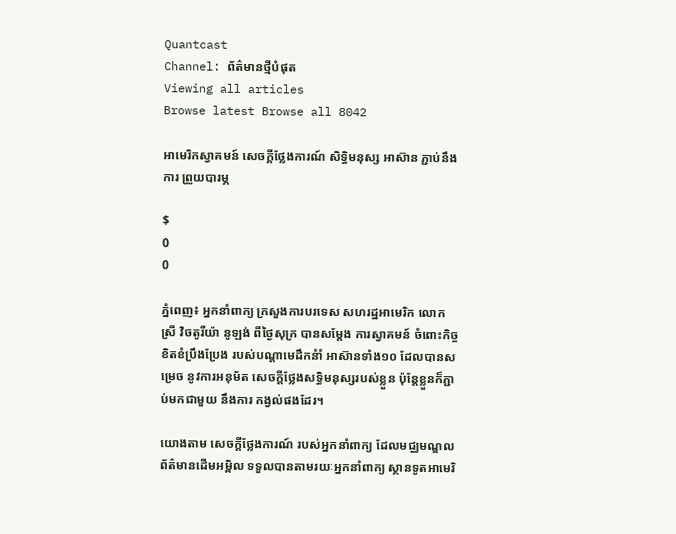Quantcast
Channel: ព័ត៌មានថ្មីបំផុត
Viewing all articles
Browse latest Browse all 8042

អាមេរិកស្វាគមន៍ សេចក្តីថ្លែងការណ៍ សិទ្ធិមនុស្ស អាស៊ាន ភ្ជាប់នឹងការ ព្រួយបារម្ភ

$
0
0

ភ្នំពេញ៖ អ្នកនាំពាក្យ ក្រសួងការបរទេស សហរដ្ឋអាមេរិក លោកស្រី វិចតូរីយ៉ា នូឡង់ ពីថ្ងៃសុក្រ បានសម្តែង ការស្វាគមន៍ ចំពោះកិច្ចខិតខំប្រឹងប្រែង របស់បណ្តាមេដឹកនំាំ អាស៊ានទាំង១០ ដែលបានសម្រេច នូវការអនុម័ត សេចក្តីថ្លែងសទ្ធិមនុស្សរបស់ខ្លួន ប៉ុន្តែខ្លួនក៏ភ្ជាប់មកជាមួយ នឹងការ កង្វល់ផងដែរ។

យោងតាម សេចក្តីថ្លែងការណ៍ របស់អ្នកនាំពាក្យ ដែលមជ្ឈមណ្ឌល ព័ត៌មានដើមអម្ពិល ទទួលបានតាមរយៈអ្នកនាំពាក្យ ស្ថានទូតអាមេរិ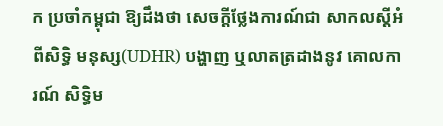ក ប្រចាំកម្ពុជា ឱ្យដឹងថា សេចក្តីថ្លែងការណ៍ជា សាកលស្តីអំពីសិទ្ធិ មនុស្ស(UDHR) បង្ហាញ ឬលាតត្រដាងនូវ គោលការណ៍ សិទ្ធិម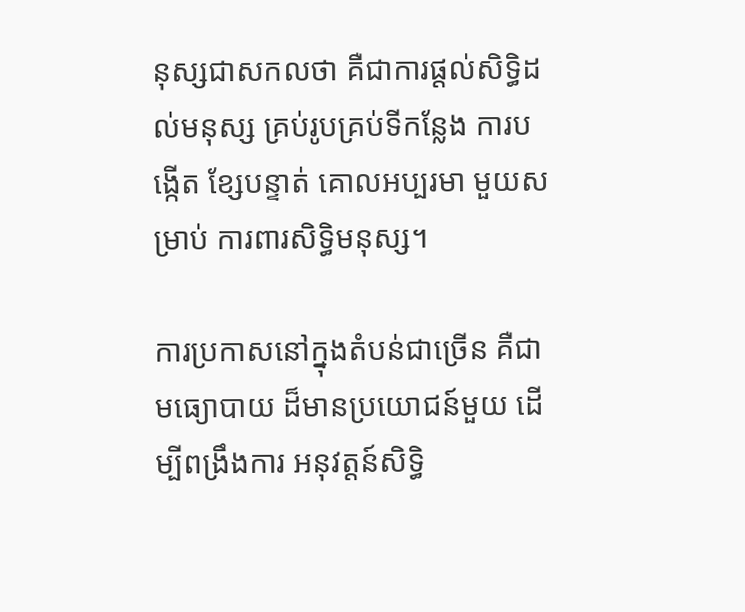នុស្សជាសកលថា គឺជាការផ្តល់សិទ្ធិដល់មនុស្ស គ្រប់រូបគ្រប់ទីកន្លែង ការបង្កើត ខ្សែបន្ទាត់ គោលអប្បរមា មួយសម្រាប់ ការពារសិទ្ធិមនុស្ស។

ការប្រកាសនៅក្នុងតំបន់ជាច្រើន គឺជាមធ្យោបាយ ដ៏មានប្រយោជន៍មួយ ដើម្បីពង្រឹងការ អនុវត្តន៍សិទ្ធិ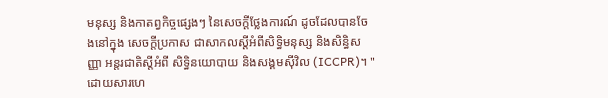មនុស្ស និងកាតព្វកិច្ចផ្សេងៗ នៃសេចក្តីថ្លែងការណ៍ ដូចដែលបានចែងនៅក្នុង សេចក្តីប្រកាស ជាសាកលស្តីអំពីសិទ្ធិមនុស្ស និងសិន្ធិសញ្ញា អន្តរជាតិស្តីអំពី សិទ្ធិនយោបាយ និងសង្គមស៊ីវិល (ICCPR)។ "ដោយសារហេ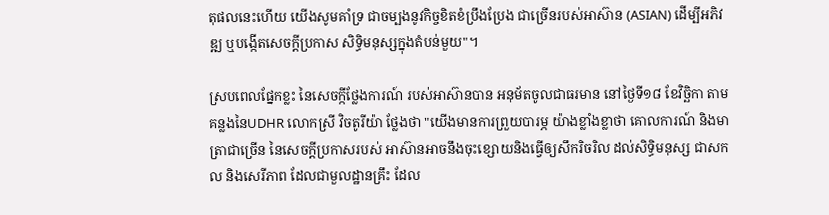តុផលនេះហើយ យើងសូមគាំទ្រ ជាចម្បងនូវកិច្ចខិតខំប្រឹងប្រែង ជាច្រើនរបស់អាស៊ាន (ASIAN) ដើម្បីអភិវឌ្ឍ ឬបង្កើតសេចក្តីប្រកាស សិទ្ធិមនុស្សក្នុងតំបន់មួយ"។

ស្របពេលផ្នែកខ្លះ នៃសេចក្កីថ្លែងការណ៍ របស់អាស៊ានបាន អនុម័តចូលជាធរមាន នៅថ្ងៃទី១៨ ខែវិច្ឆិកា តាមគន្លងនៃUDHR លោកស្រី វិចតូរីយ៉ា ថ្លែងថា "យើងមានការព្រួយបារម្ភ យ៉ាងខ្លាំងខ្លាថា គោលការណ៍ និងមាត្រាជាច្រើន នៃសេចក្តីប្រកាសរបស់ អាស៊ានអាចនឹងចុះខ្សោយនិងធ្វើឲ្យសឹករិចរិល ដល់សិទ្ធិមនុស្ស ជាសកល និងសេរីភាព ដែលជាមួលដ្ឋានគ្រឹះ ដែល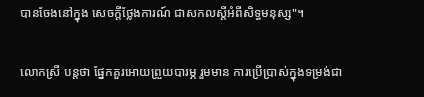បានចែងនៅក្នុង សេចក្តីថ្លែងការណ៍ ជាសកលស្តីអំពីសិទ្ធមនុស្ស"។

លោកស្រី បន្តថា ផ្នែកគួរអោយព្រួយបារម្ភ រួមមាន ការប្រើប្រាស់ក្នុងទម្រង់ជា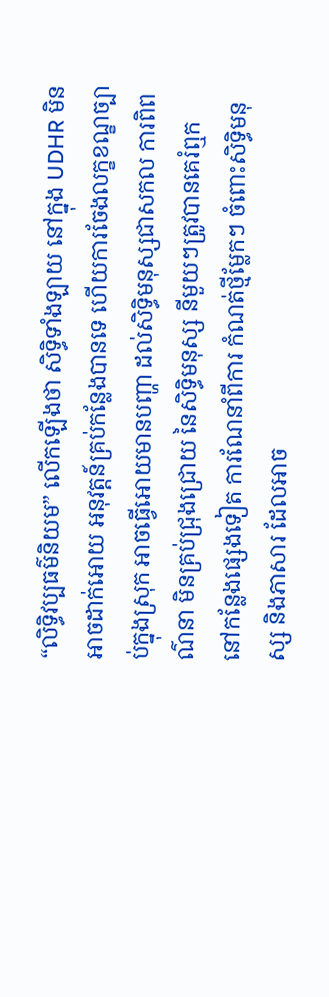“លិទ្ធិវប្បធម៌និយម” លើកឡើងថា សិទ្ធិទាំងឡាយ នៅក្នុង UDHR មិនអាចដាក់អោយ អនុវត្តន៍គ្រប់កន្លែងបានទេ ហើយការចែងលក្ខខណ្ខច្បាប់ក្នុងស្រុក អាចធ្វើអោយមានបញ្ហា ដល់សិទ្ធិមនុស្សជាសកល ការពិពណ៌នា មិនគ្រប់ជ្រុងជ្រោយ នៃសិទ្ធិមនុស្ស នីមួយៗត្រូវបានគេរំឮក នៅកន្លែងផ្សេងទៀត ការណែនាំពីការ កំណត់ថ្មីម្លែកៗ ចំពោះសិទ្ធិមនុស្ស និងភាសារ ដែលអាច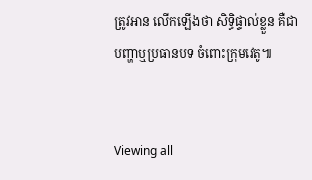ត្រូវអាន លើកឡើងថា សិទ្ធិផ្ទាល់ខ្លួន គឺជាបញ្ហាឬប្រធានបទ ចំពោះក្រុមវេតូ៕


Viewing all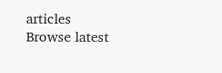articles
Browse latest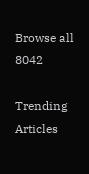Browse all 8042

Trending Articles